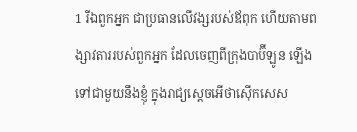1 រីឯពួកអ្នក ជាប្រធានលើវង្សរបស់ឪពុក ហើយតាមពង្សាវតាររបស់ពួកអ្នក ដែលចេញពីក្រុងបាប៊ីឡូន ឡើងទៅជាមួយនឹងខ្ញុំ ក្នុងរាជ្យស្តេចអើថាស៊ើកសេស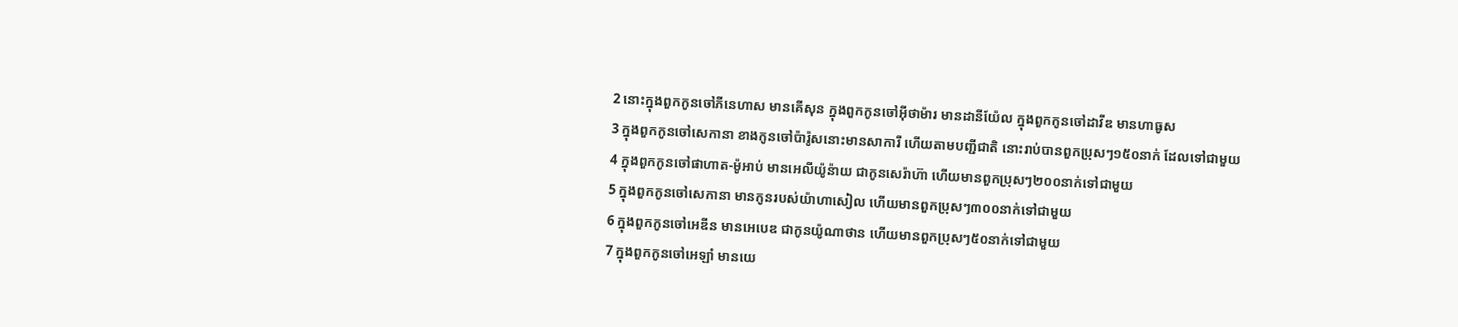2 នោះក្នុងពួកកូនចៅភីនេហាស មានគើសុន ក្នុងពួកកូនចៅអ៊ីថាម៉ារ មានដានីយ៉ែល ក្នុងពួកកូនចៅដាវីឌ មានហាធូស
3 ក្នុងពួកកូនចៅសេកានា ខាងកូនចៅប៉ារ៉ូសនោះមានសាការី ហើយតាមបញ្ជីជាតិ នោះរាប់បានពួកប្រុសៗ១៥០នាក់ ដែលទៅជាមួយ
4 ក្នុងពួកកូនចៅផាហាត-ម៉ូអាប់ មានអេលីយ៉ូន៉ាយ ជាកូនសេរ៉ាហ៊ា ហើយមានពួកប្រុសៗ២០០នាក់ទៅជាមួយ
5 ក្នុងពួកកូនចៅសេកានា មានកូនរបស់យ៉ាហាសៀល ហើយមានពួកប្រុសៗ៣០០នាក់ទៅជាមួយ
6 ក្នុងពួកកូនចៅអេឌីន មានអេបេឌ ជាកូនយ៉ូណាថាន ហើយមានពួកប្រុសៗ៥០នាក់ទៅជាមួយ
7 ក្នុងពួកកូនចៅអេឡាំ មានយេ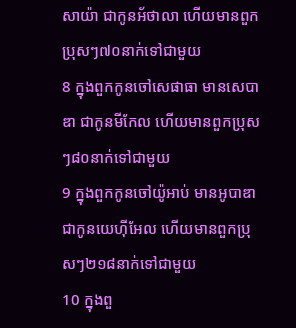សាយ៉ា ជាកូនអ័ថាលា ហើយមានពួកប្រុសៗ៧០នាក់ទៅជាមួយ
8 ក្នុងពួកកូនចៅសេផាធា មានសេបាឌា ជាកូនមីកែល ហើយមានពួកប្រុសៗ៨០នាក់ទៅជាមួយ
9 ក្នុងពួកកូនចៅយ៉ូអាប់ មានអូបាឌា ជាកូនយេហ៊ីអែល ហើយមានពួកប្រុសៗ២១៨នាក់ទៅជាមួយ
10 ក្នុងពួ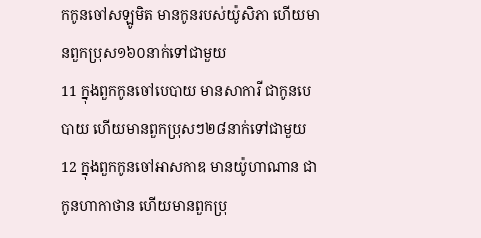កកូនចៅសឡូមិត មានកូនរបស់យ៉ូសិភា ហើយមានពួកប្រុស១៦០នាក់ទៅជាមួយ
11 ក្នុងពួកកូនចៅបេបាយ មានសាការី ជាកូនបេបាយ ហើយមានពួកប្រុសៗ២៨នាក់ទៅជាមួយ
12 ក្នុងពួកកូនចៅអាសកាឌ មានយ៉ូហាណាន ជាកូនហាកាថាន ហើយមានពួកប្រុ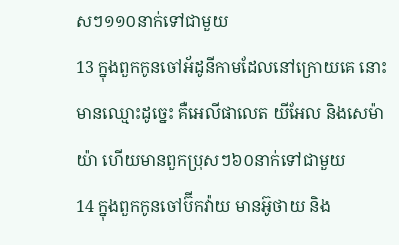សៗ១១០នាក់ទៅជាមួយ
13 ក្នុងពួកកូនចៅអ័ដូនីកាមដែលនៅក្រោយគេ នោះមានឈ្មោះដូច្នេះ គឺអេលីផាលេត យីអែល និងសេម៉ាយ៉ា ហើយមានពួកប្រុសៗ៦០នាក់ទៅជាមួយ
14 ក្នុងពួកកូនចៅប៊ីកវ៉ាយ មានអ៊ូថាយ និង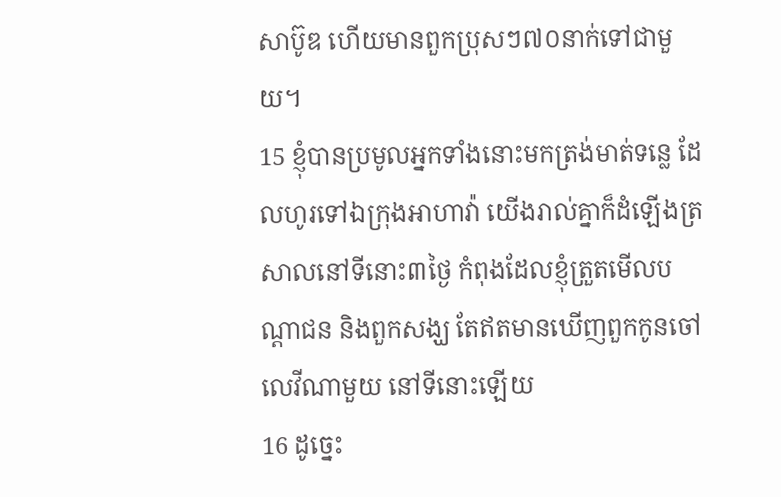សាប៊ូឌ ហើយមានពួកប្រុសៗ៧០នាក់ទៅជាមួយ។
15 ខ្ញុំបានប្រមូលអ្នកទាំងនោះមកត្រង់មាត់ទន្លេ ដែលហូរទៅឯក្រុងអាហាវ៉ា យើងរាល់គ្នាក៏ដំឡើងត្រសាលនៅទីនោះ៣ថ្ងៃ កំពុងដែលខ្ញុំត្រួតមើលបណ្តាជន និងពួកសង្ឃ តែឥតមានឃើញពួកកូនចៅលេវីណាមួយ នៅទីនោះឡើយ
16 ដូច្នេះ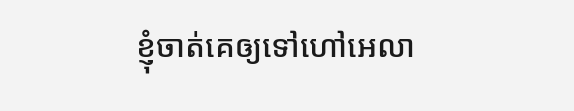ខ្ញុំចាត់គេឲ្យទៅហៅអេលា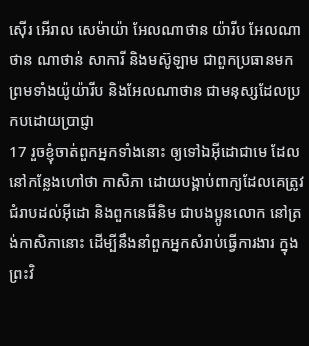ស៊ើរ អើរាល សេម៉ាយ៉ា អែលណាថាន យ៉ារីប អែលណាថាន ណាថាន់ សាការី និងមស៊ូឡាម ជាពួកប្រធានមក ព្រមទាំងយ៉ូយ៉ារីប និងអែលណាថាន ជាមនុស្សដែលប្រកបដោយប្រាជ្ញា
17 រួចខ្ញុំចាត់ពួកអ្នកទាំងនោះ ឲ្យទៅឯអ៊ីដោជាមេ ដែលនៅកន្លែងហៅថា កាសិភា ដោយបង្គាប់ពាក្យដែលគេត្រូវជំរាបដល់អ៊ីដោ និងពួកនេធីនិម ជាបងប្អូនលោក នៅត្រង់កាសិភានោះ ដើម្បីនឹងនាំពួកអ្នកសំរាប់ធ្វើការងារ ក្នុងព្រះវិ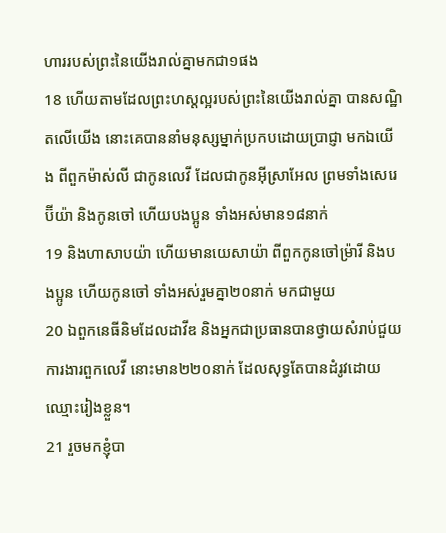ហាររបស់ព្រះនៃយើងរាល់គ្នាមកជា១ផង
18 ហើយតាមដែលព្រះហស្តល្អរបស់ព្រះនៃយើងរាល់គ្នា បានសណ្ឋិតលើយើង នោះគេបាននាំមនុស្សម្នាក់ប្រកបដោយប្រាជ្ញា មកឯយើង ពីពួកម៉ាស់លី ជាកូនលេវី ដែលជាកូនអ៊ីស្រាអែល ព្រមទាំងសេរេប៊ីយ៉ា និងកូនចៅ ហើយបងប្អូន ទាំងអស់មាន១៨នាក់
19 និងហាសាបយ៉ា ហើយមានយេសាយ៉ា ពីពួកកូនចៅម្រ៉ារី និងបងប្អូន ហើយកូនចៅ ទាំងអស់រួមគ្នា២០នាក់ មកជាមួយ
20 ឯពួកនេធីនិមដែលដាវីឌ និងអ្នកជាប្រធានបានថ្វាយសំរាប់ជួយការងារពួកលេវី នោះមាន២២០នាក់ ដែលសុទ្ធតែបានដំរូវដោយឈ្មោះរៀងខ្លួន។
21 រួចមកខ្ញុំបា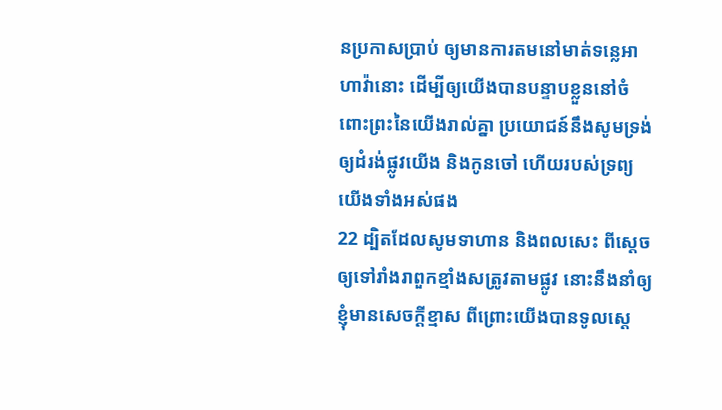នប្រកាសប្រាប់ ឲ្យមានការតមនៅមាត់ទន្លេអាហាវ៉ានោះ ដើម្បីឲ្យយើងបានបន្ទាបខ្លួននៅចំពោះព្រះនៃយើងរាល់គ្នា ប្រយោជន៍នឹងសូមទ្រង់ឲ្យដំរង់ផ្លូវយើង និងកូនចៅ ហើយរបស់ទ្រព្យយើងទាំងអស់ផង
22 ដ្បិតដែលសូមទាហាន និងពលសេះ ពីស្តេចឲ្យទៅរាំងរាពួកខ្មាំងសត្រូវតាមផ្លូវ នោះនឹងនាំឲ្យខ្ញុំមានសេចក្តីខ្មាស ពីព្រោះយើងបានទូលស្តេ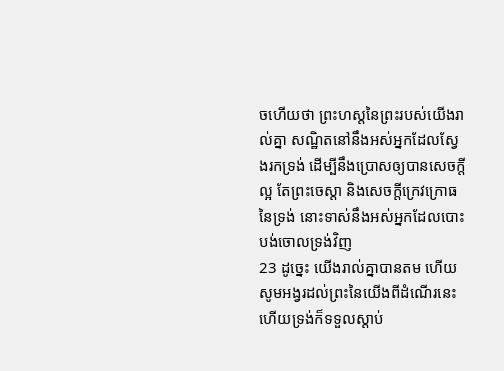ចហើយថា ព្រះហស្តនៃព្រះរបស់យើងរាល់គ្នា សណ្ឋិតនៅនឹងអស់អ្នកដែលស្វែងរកទ្រង់ ដើម្បីនឹងប្រោសឲ្យបានសេចក្តីល្អ តែព្រះចេស្តា និងសេចក្តីក្រេវក្រោធនៃទ្រង់ នោះទាស់នឹងអស់អ្នកដែលបោះបង់ចោលទ្រង់វិញ
23 ដូច្នេះ យើងរាល់គ្នាបានតម ហើយសូមអង្វរដល់ព្រះនៃយើងពីដំណើរនេះ ហើយទ្រង់ក៏ទទួលស្តាប់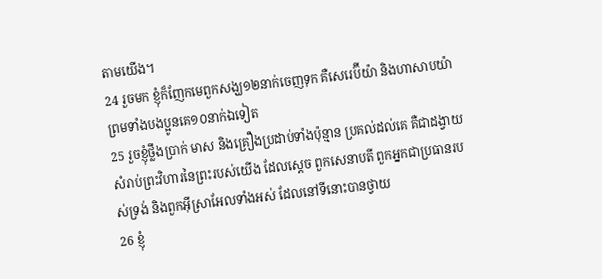តាមយើង។
24 រួចមក ខ្ញុំក៏ញែកមេពួកសង្ឃ១២នាក់ចេញទុក គឺសេរេប៊ីយ៉ា និងហាសាបយ៉ា ព្រមទាំងបងប្អូនគេ១០នាក់ឯទៀត
25 រួចខ្ញុំថ្លឹងប្រាក់ មាស និងគ្រឿងប្រដាប់ទាំងប៉ុន្មាន ប្រគល់ដល់គេ គឺជាដង្វាយសំរាប់ព្រះវិហារនៃព្រះរបស់យើង ដែលស្តេច ពួកសេនាបតី ពួកអ្នកជាប្រធានរបស់ទ្រង់ និងពួកអ៊ីស្រាអែលទាំងអស់ ដែលនៅទីនោះបានថ្វាយ
26 ខ្ញុំ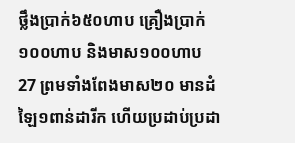ថ្លឹងប្រាក់៦៥០ហាប គ្រឿងប្រាក់១០០ហាប និងមាស១០០ហាប
27 ព្រមទាំងពែងមាស២០ មានដំឡៃ១ពាន់ដារីក ហើយប្រដាប់ប្រដា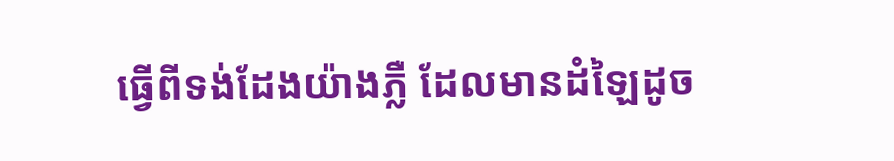ធ្វើពីទង់ដែងយ៉ាងភ្លឺ ដែលមានដំឡៃដូច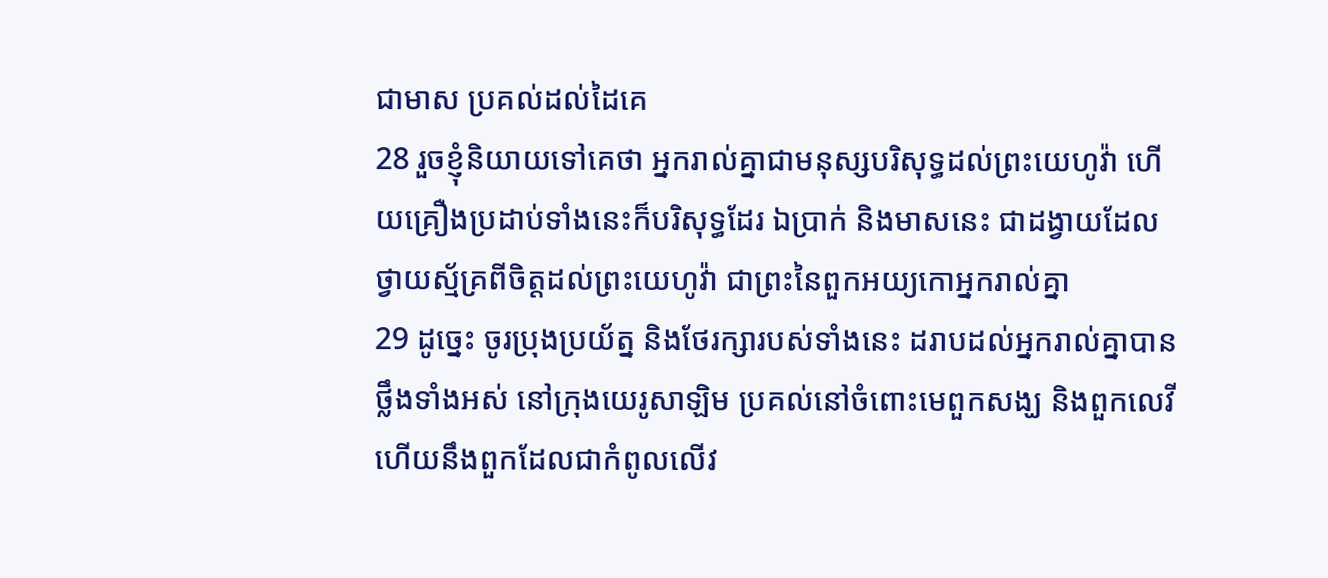ជាមាស ប្រគល់ដល់ដៃគេ
28 រួចខ្ញុំនិយាយទៅគេថា អ្នករាល់គ្នាជាមនុស្សបរិសុទ្ធដល់ព្រះយេហូវ៉ា ហើយគ្រឿងប្រដាប់ទាំងនេះក៏បរិសុទ្ធដែរ ឯប្រាក់ និងមាសនេះ ជាដង្វាយដែលថ្វាយស្ម័គ្រពីចិត្តដល់ព្រះយេហូវ៉ា ជាព្រះនៃពួកអយ្យកោអ្នករាល់គ្នា
29 ដូច្នេះ ចូរប្រុងប្រយ័ត្ន និងថែរក្សារបស់ទាំងនេះ ដរាបដល់អ្នករាល់គ្នាបានថ្លឹងទាំងអស់ នៅក្រុងយេរូសាឡិម ប្រគល់នៅចំពោះមេពួកសង្ឃ និងពួកលេវី ហើយនឹងពួកដែលជាកំពូលលើវ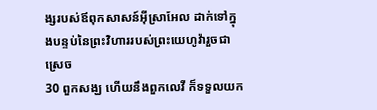ង្សរបស់ឪពុកសាសន៍អ៊ីស្រាអែល ដាក់ទៅក្នុងបន្ទប់នៃព្រះវិហាររបស់ព្រះយេហូវ៉ារួចជាស្រេច
30 ពួកសង្ឃ ហើយនឹងពួកលេវី ក៏ទទួលយក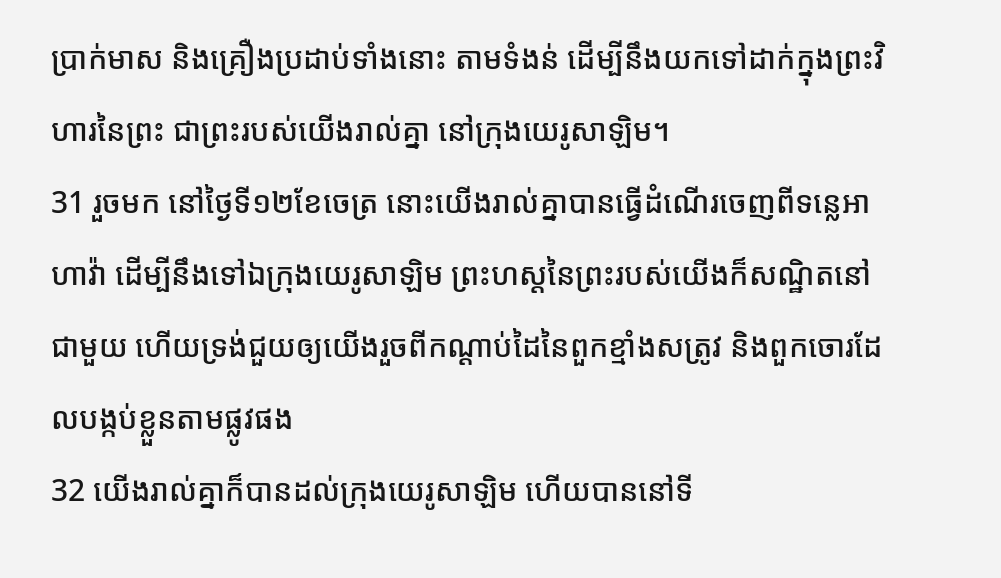ប្រាក់មាស និងគ្រឿងប្រដាប់ទាំងនោះ តាមទំងន់ ដើម្បីនឹងយកទៅដាក់ក្នុងព្រះវិហារនៃព្រះ ជាព្រះរបស់យើងរាល់គ្នា នៅក្រុងយេរូសាឡិម។
31 រួចមក នៅថ្ងៃទី១២ខែចេត្រ នោះយើងរាល់គ្នាបានធ្វើដំណើរចេញពីទន្លេអាហាវ៉ា ដើម្បីនឹងទៅឯក្រុងយេរូសាឡិម ព្រះហស្តនៃព្រះរបស់យើងក៏សណ្ឋិតនៅជាមួយ ហើយទ្រង់ជួយឲ្យយើងរួចពីកណ្តាប់ដៃនៃពួកខ្មាំងសត្រូវ និងពួកចោរដែលបង្កប់ខ្លួនតាមផ្លូវផង
32 យើងរាល់គ្នាក៏បានដល់ក្រុងយេរូសាឡិម ហើយបាននៅទី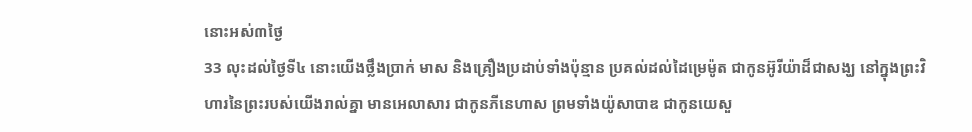នោះអស់៣ថ្ងៃ
33 លុះដល់ថ្ងៃទី៤ នោះយើងថ្លឹងប្រាក់ មាស និងគ្រឿងប្រដាប់ទាំងប៉ុន្មាន ប្រគល់ដល់ដៃម្រេម៉ូត ជាកូនអ៊ូរីយ៉ាដ៏ជាសង្ឃ នៅក្នុងព្រះវិហារនៃព្រះរបស់យើងរាល់គ្នា មានអេលាសារ ជាកូនភីនេហាស ព្រមទាំងយ៉ូសាបាឌ ជាកូនយេសួ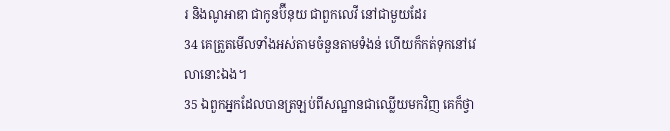រ និងណូអាឌា ជាកូនប៊ីនុយ ជាពួកលេវី នៅជាមួយដែរ
34 គេត្រួតមើលទាំងអស់តាមចំនួនតាមទំងន់ ហើយក៏កត់ទុកនៅវេលានោះឯង។
35 ឯពួកអ្នកដែលបានត្រឡប់ពីសណ្ឋានជាឈ្លើយមកវិញ គេក៏ថ្វា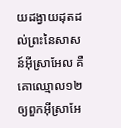យដង្វាយដុតដល់ព្រះនៃសាសន៍អ៊ីស្រាអែល គឺគោឈ្មោល១២ឲ្យពួកអ៊ីស្រាអែ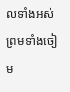លទាំងអស់ ព្រមទាំងចៀម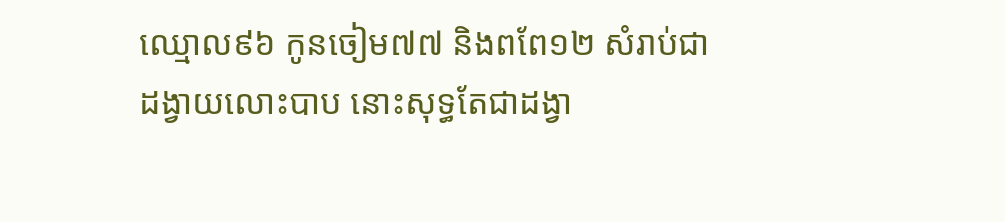ឈ្មោល៩៦ កូនចៀម៧៧ និងពពែ១២ សំរាប់ជាដង្វាយលោះបាប នោះសុទ្ធតែជាដង្វា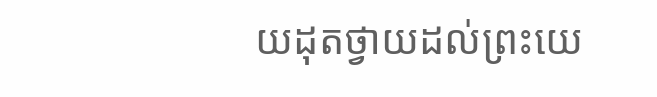យដុតថ្វាយដល់ព្រះយេ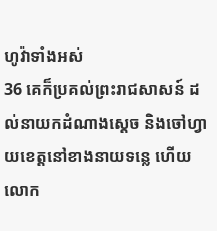ហូវ៉ាទាំងអស់
36 គេក៏ប្រគល់ព្រះរាជសាសន៍ ដល់នាយកដំណាងស្តេច និងចៅហ្វាយខេត្តនៅខាងនាយទន្លេ ហើយលោក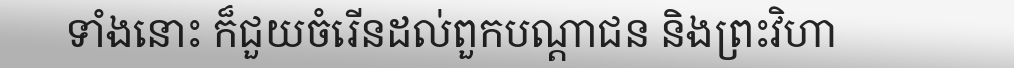ទាំងនោះ ក៏ជួយចំរើនដល់ពួកបណ្តាជន និងព្រះវិហា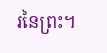រនៃព្រះ។